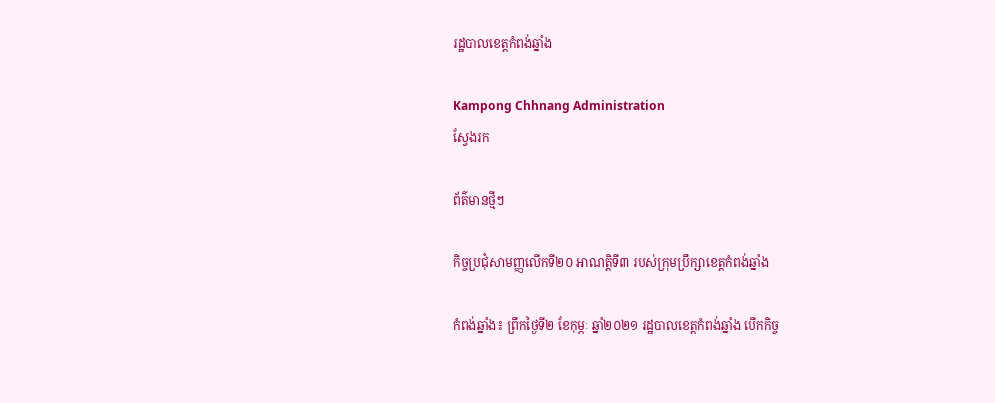រដ្ឋបាលខេត្តកំពង់ឆ្នាំង

Kampong Chhnang Administration
ស្វែងរក

ព័ត៌មានថ្មីៗ

កិច្ចប្រជុំសាមញ្ញលើកទី២០ អាណត្តិទី៣ របស់ក្រុមប្រឹក្សាខេត្តកំពង់ឆ្នាំង

កំពង់ឆ្នាំង៖ ព្រឹកថ្ងៃទី២ ខែកុម្ភៈ ឆ្នាំ២០២១ រដ្ឋបាលខេត្តកំពង់ឆ្នាំង បើកកិច្ច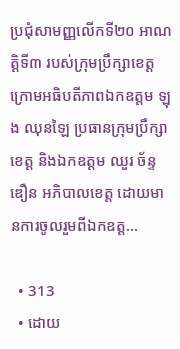ប្រជុំសាមញ្ញលើកទី២០ អាណត្តិទី៣ របស់ក្រុមប្រឹក្សាខេត្ត ក្រោមអធិបតីភាពឯកឧត្តម ឡុង ឈុនឡៃ ប្រធានក្រុមប្រឹក្សាខេត្ត និងឯកឧត្តម ឈួរ ច័ន្ទឌឿន អភិបាលខេត្ត ដោយមានការចូលរួមពីឯកឧត្ត...

  • 313
  • ដោយ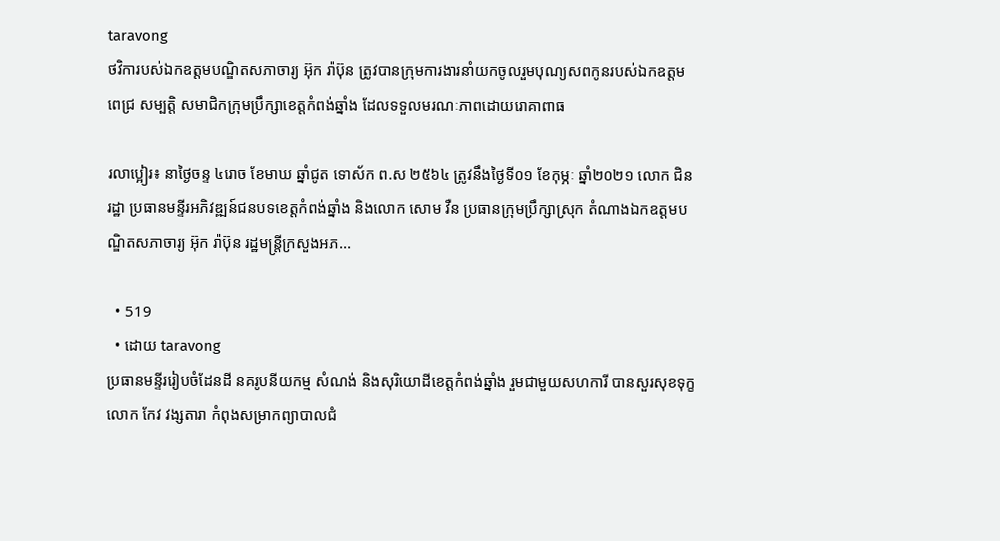taravong
ថវិការបស់ឯកឧត្ដមបណ្ឌិតសភាចារ្យ អ៊ុក រ៉ាប៊ុន ត្រូវបានក្រុមការងារនាំយកចូលរួមបុណ្យសពកូនរបស់ឯកឧត្តម ពេជ្រ សម្បត្តិ សមាជិកក្រុមប្រឹក្សាខេត្តកំពង់ឆ្នាំង ដែលទទួលមរណៈភាពដោយរោគាពាធ

រលាប្អៀរ៖ នាថ្ងៃចន្ទ ៤រោច ខែមាឃ ឆ្នាំជូត ទោស័ក ព.ស ២៥៦៤ ត្រូវនឹងថ្ងៃទី០១ ខែកុម្ភៈ ឆ្នាំ២០២១ លោក ជិន រដ្ឋា ប្រធានមន្ទីរអភិវឌ្ឍន៍ជនបទខេត្តកំពង់ឆ្នាំង និងលោក សោម វឺន ប្រធានក្រុមប្រឹក្សាស្រុក តំណាងឯកឧត្ដមបណ្ឌិតសភាចារ្យ អ៊ុក រ៉ាប៊ុន រដ្ឋមន្ត្រីក្រសួងអភ...

  • 519
  • ដោយ taravong
ប្រធានមន្ទីររៀបចំដែនដី នគរូបនីយកម្ម សំណង់ និងសុរិយោដីខេត្តកំពង់ឆ្នាំង រួមជាមួយសហការី បានសួរសុខទុក្ខ លោក កែវ វង្សតារា កំពុងសម្រាកព្យាបាលជំ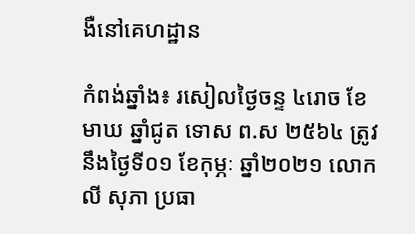ងឺនៅគេហដ្ឋាន

កំពង់ឆ្នាំង៖ រសៀលថ្ងៃចន្ទ ៤រោច ខែមាឃ ឆ្នាំជូត ទោស ព.ស ២៥៦៤ ត្រូវនឹងថ្ងៃទី០១ ខែកុម្ភៈ ឆ្នាំ២០២១ លោក លី សុភា ប្រធា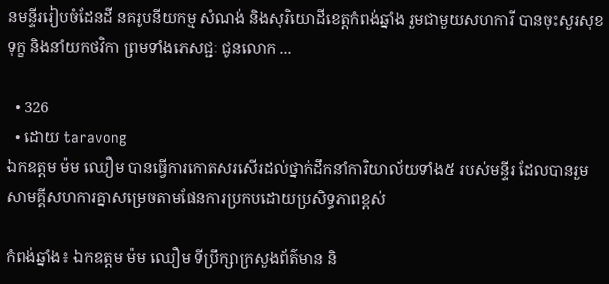នមន្ទីររៀបចំដែនដី នគរូបនីយកម្ម សំណង់ និងសុរិយោដីខេត្តកំពង់ឆ្នាំង រួមជាមួយសហការី បានចុះសួរសុខទុក្ខ និងនាំយកថវិកា ព្រមទាំងភេសជ្ជៈ ជូនលោក ...

  • 326
  • ដោយ taravong
ឯកឧត្តម ម៉ម ឈឿម បានធ្វើការកោតសរសើរដល់ថ្នាក់ដឹកនាំការិយាល័យទាំង៥ របស់មន្ទីរ ដែលបានរួមសាមគ្គីសហការគ្នាសម្រេចតាមផែនការប្រកបដោយប្រសិទ្ធភាពខ្ពស់

កំពង់ឆ្នាំង៖ ឯកឧត្តម ម៉ម ឈឿម ទីប្រឹក្សាក្រសួងព័ត៌មាន និ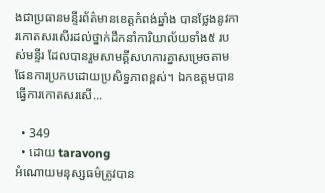ងជាប្រធានមន្ទីរព័ត៌មានខេត្តកំពង់ឆ្នាំង បានថ្លែងនូវការកោតសរសើរដល់ថ្នាក់ដឹកនាំការិយាល័យទាំង៥ របស់មន្ទីរ ដែលបានរួមសាមគ្គីសហការគ្នាសម្រេចតាមផែនការប្រកបដោយប្រសិទ្ធភាពខ្ពស់។ ឯកឧត្តមបានធ្វើការកោតសរសើ...

  • 349
  • ដោយ taravong
អំណោយមនុស្សធម៌ត្រូវបាន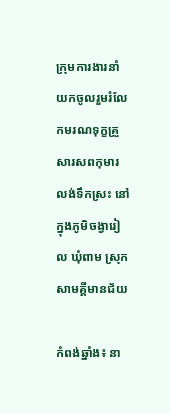ក្រុមការងារនាំយកចូលរួមរំលែកមរណទុក្ខគ្រួសារសពកុមារលង់ទឹកស្រះ នៅក្នុងភូមិចង្វារៀល ឃុំពាម ស្រុកសាមគ្គីមានជ័យ

កំពង់ឆ្នាំង៖ នា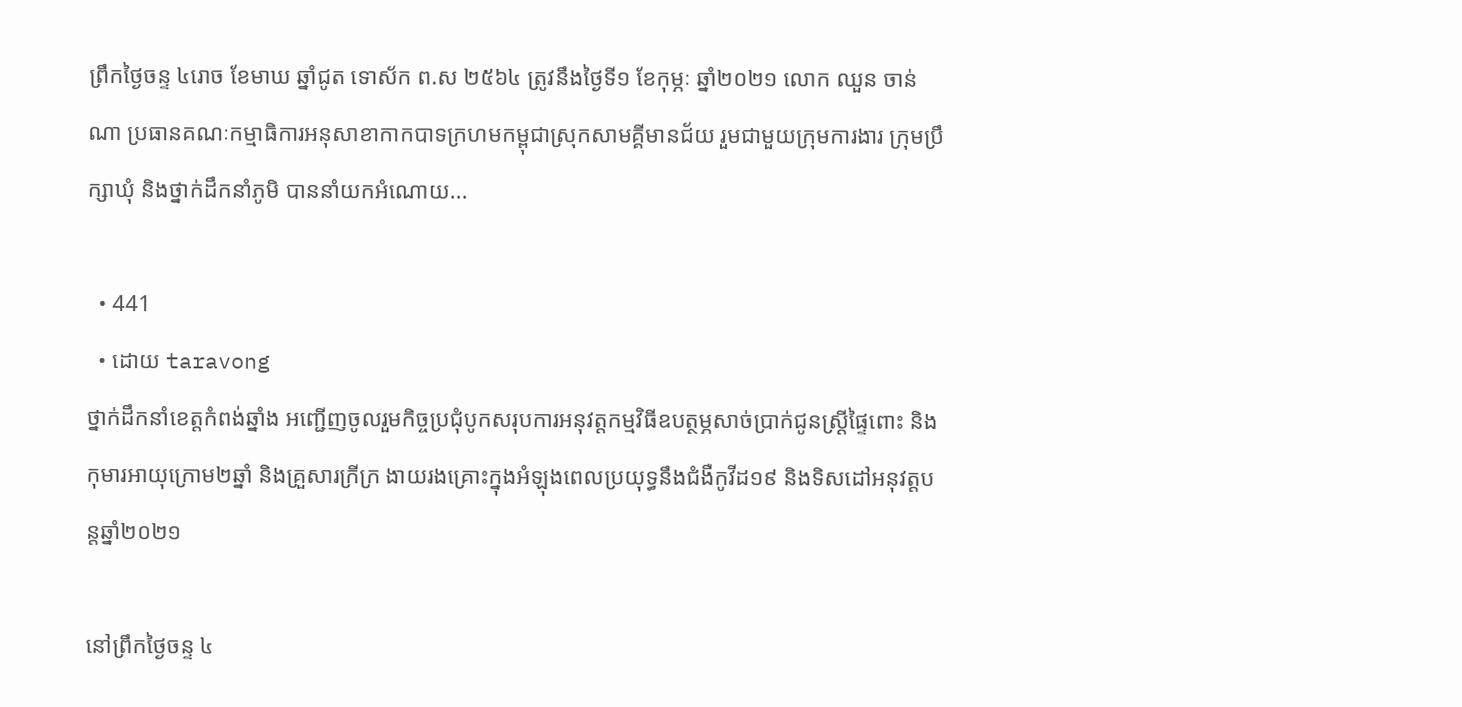ព្រឹកថ្ងៃចន្ទ ៤រោច ខែមាឃ ឆ្នាំជូត ទោស័ក ព.ស ២៥៦៤ ត្រូវនឹងថ្ងៃទី១ ខែកុម្ភៈ ឆ្នាំ២០២១ លោក ឈួន ចាន់ណា ប្រធានគណៈកម្មាធិការអនុសាខាកាកបាទក្រហមកម្ពុជាស្រុកសាមគ្គីមានជ័យ រួមជាមួយក្រុមការងារ ក្រុមប្រឹក្សាឃុំ និងថ្នាក់ដឹកនាំភូមិ បាននាំយកអំណោយ...

  • 441
  • ដោយ taravong
ថ្នាក់ដឹកនាំខេត្តកំពង់ឆ្នាំង អញ្ជើញចូលរួមកិច្ចប្រជុំបូកសរុបការអនុវត្តកម្មវិធីឧបត្ថម្ភសាច់ប្រាក់ជូនស្ត្រីផ្ទៃពោះ និងកុមារអាយុក្រោម២ឆ្នាំ និងគ្រួសារក្រីក្រ ងាយរងគ្រោះក្នុងអំឡុងពេលប្រយុទ្ធនឹងជំងឺកូវីដ១៩ និងទិសដៅអនុវត្តបន្តឆ្នាំ២០២១

នៅព្រឹកថ្ងៃចន្ទ ៤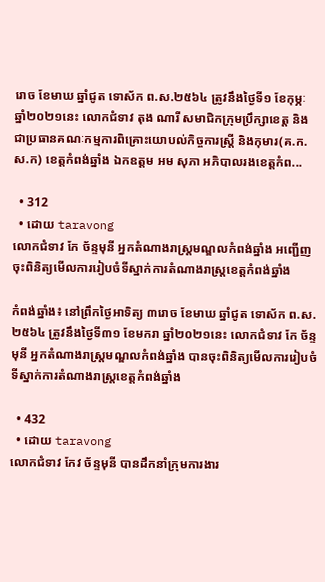រោច ខែមាឃ ឆ្នាំជូត ទោស័ក ព.ស.២៥៦៤ ត្រូវនឹងថ្ងៃទី១ ខែកុម្ភៈ ឆ្នាំ២០២១នេះ លោកជំទាវ តុង ណារី សមាជិកក្រុមប្រឹក្សាខេត្ត និងជាប្រធានគណៈកម្មការពិគ្រោះយោបល់កិច្ចការស្ត្រី និងកុមារ(គ.ក.ស.ក) ខេត្តកំពង់ឆ្នាំង ឯកឧត្តម អម សុភា អភិបាលរងខេត្តកំព...

  • 312
  • ដោយ taravong
លោកជំទាវ កែ ច័ន្ទមុនី អ្នកតំណាងរាស្ត្រមណ្ឌលកំពង់ឆ្នាំង អញ្ជើញចុះពិនិត្យមើលការរៀបចំទីស្នាក់ការតំណាងរាស្រ្តខេត្តកំពង់ឆ្នាំង

កំពង់ឆ្នាំង៖ នៅព្រឹកថ្ងៃអាទិត្យ ៣រោច ខែមាឃ ឆ្នាំជូត ទោស័ក ព.ស.២៥៦៤ ត្រូវនឹងថ្ងៃទី៣១ ខែមករា ឆ្នាំ២០២១នេះ លោកជំទាវ កែ ច័ន្ទមុនី អ្នកតំណាងរាស្ត្រមណ្ឌលកំពង់ឆ្នាំង បានចុះពិនិត្យមើលការរៀបចំទីស្នាក់ការតំណាងរាស្រ្តខេត្តកំពង់ឆ្នាំង

  • 432
  • ដោយ taravong
លោកជំទាវ កែវ ច័ន្ទមុនី បានដឹកនាំក្រុមការងារ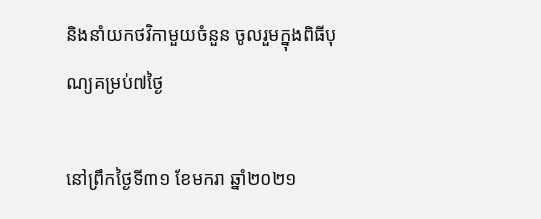និងនាំយកថវិកាមួយចំនួន ចូលរួមក្នុងពិធីបុណ្យគម្រប់៧ថ្ងៃ

នៅព្រឹកថ្ងៃទី៣១ ខែមករា ឆ្នាំ២០២១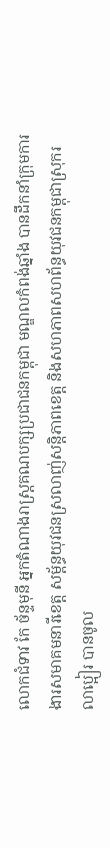លោកជំទាវ កែ ច័ន្ទមុនី អ្នកតំណាងរាស្ត្រគណបក្សប្រជាជនកម្ពុជា មណ្ឌលកំពង់ឆ្នាំង បានដឹកនាំក្រុមការងារសមាគមនារីខេត្ត សម្ព័ន្ធយុវជនស្រលាញ់សន្តិភាពខេត្ត និងសហភាពសហព័ន្ធយុវជនកម្ពុជាស្រុករលាប្អៀរ បានចូល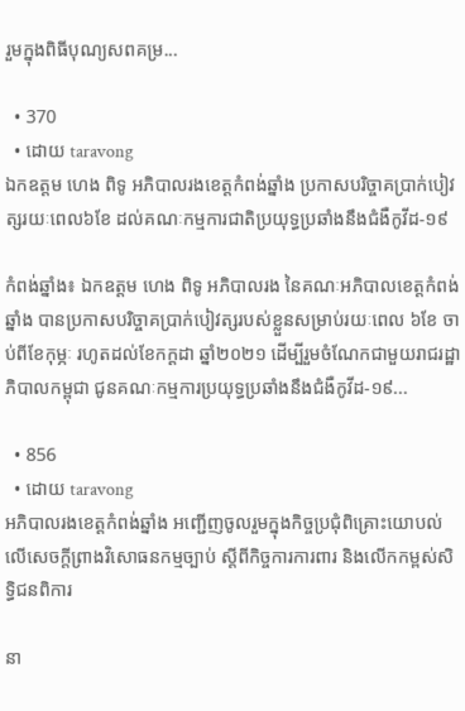រួមក្នុងពិធីបុណ្យសពគម្រ...

  • 370
  • ដោយ taravong
ឯកឧត្តម ហេង ពិទូ អភិបាលរងខេត្តកំពង់ឆ្នាំង ប្រកាសបរិច្ចាគប្រាក់បៀវត្សរយៈពេល៦ខែ ដល់គណៈកម្មការជាតិប្រយុទ្ធប្រឆាំងនឹងជំងឺកូវីដ-១៩

កំពង់ឆ្នាំង៖ ឯកឧត្តម ហេង ពិទូ អភិបាលរង នៃគណៈអភិបាលខេត្តកំពង់ឆ្នាំង បានប្រកាសបរិច្ចាគប្រាក់បៀវត្សរបស់ខ្លួនសម្រាប់រយៈពេល ៦ខែ ចាប់ពីខែកុម្ភៈ រហូតដល់ខែកក្ដដា ឆ្នាំ២០២១ ដើម្បីរួមចំណែកជាមួយរាជរដ្ឋាភិបាលកម្ពុជា ជូនគណៈកម្មការប្រយុទ្ធប្រឆាំងនឹងជំងឺកូវីដ-១៩...

  • 856
  • ដោយ taravong
អភិបាលរងខេត្តកំពង់ឆ្នាំង អញ្ជើញចូលរួមក្នុងកិច្ចប្រជុំពិគ្រោះយោបល់លើសេចក្ដីព្រាងវិសោធនកម្មច្បាប់ ស្ដីពីកិច្ចការការពារ និងលើកកម្ពស់សិទ្ធិជនពិការ

នា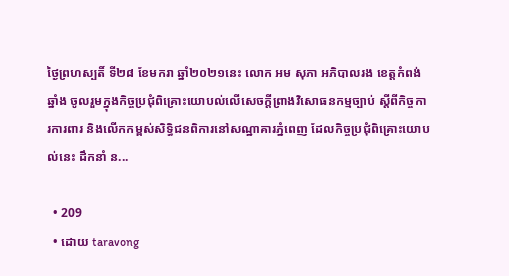ថ្ងៃព្រហស្បតិ៍ ទី២៨ ខែមករា ឆ្នាំ២០២១នេះ លោក អម សុភា អភិបាលរង ខេត្តកំពង់ឆ្នាំង ចូលរួមក្នុងកិច្ចប្រជុំពិគ្រោះយោបល់លើសេចក្ដីព្រាងវិសោធនកម្មច្បាប់ ស្ដីពីកិច្ចការការពារ និងលើកកម្ពស់សិទ្ធិជនពិការនៅសណ្ឋាគារភ្នំពេញ ដែលកិច្ចប្រជុំពិគ្រោះយោបល់នេះ ដឹកនាំ ន...

  • 209
  • ដោយ taravong